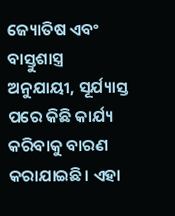ଜ୍ୟୋତିଷ ଏବଂ ବାସ୍ତୁଶାସ୍ତ୍ର ଅନୁଯାୟୀ, ସୂର୍ଯ୍ୟାସ୍ତ ପରେ କିଛି କାର୍ଯ୍ୟ କରିବାକୁ ବାରଣ କରାଯାଇଛି। ଏହା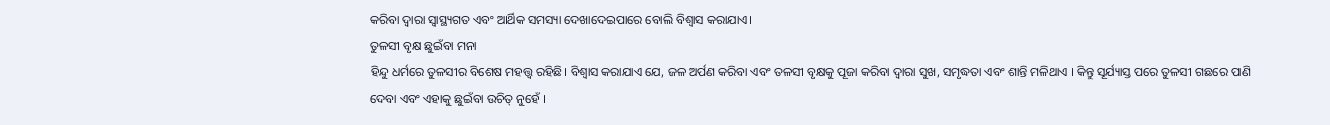କରିବା ଦ୍ୱାରା ସ୍ୱାସ୍ଥ୍ୟଗତ ଏବଂ ଆର୍ଥିକ ସମସ୍ୟା ଦେଖାଦେଇପାରେ ବୋଲି ବିଶ୍ୱାସ କରାଯାଏ।
ତୁଳସୀ ବୃକ୍ଷ ଛୁଇଁବା ମନା
ହିନ୍ଦୁ ଧର୍ମରେ ତୁଳସୀର ବିଶେଷ ମହତ୍ତ୍ୱ ରହିଛି। ବିଶ୍ୱାସ କରାଯାଏ ଯେ, ଜଳ ଅର୍ପଣ କରିବା ଏବଂ ତଳସୀ ବୃକ୍ଷକୁ ପୂଜା କରିବା ଦ୍ୱାରା ସୁଖ, ସମୃଦ୍ଧତା ଏବଂ ଶାନ୍ତି ମଳିଥାଏ । କିନ୍ତୁ ସୂର୍ଯ୍ୟାସ୍ତ ପରେ ତୁଳସୀ ଗଛରେ ପାଣି ଦେବା ଏବଂ ଏହାକୁ ଛୁଇଁବା ଉଚିତ୍ ନୁହେଁ ।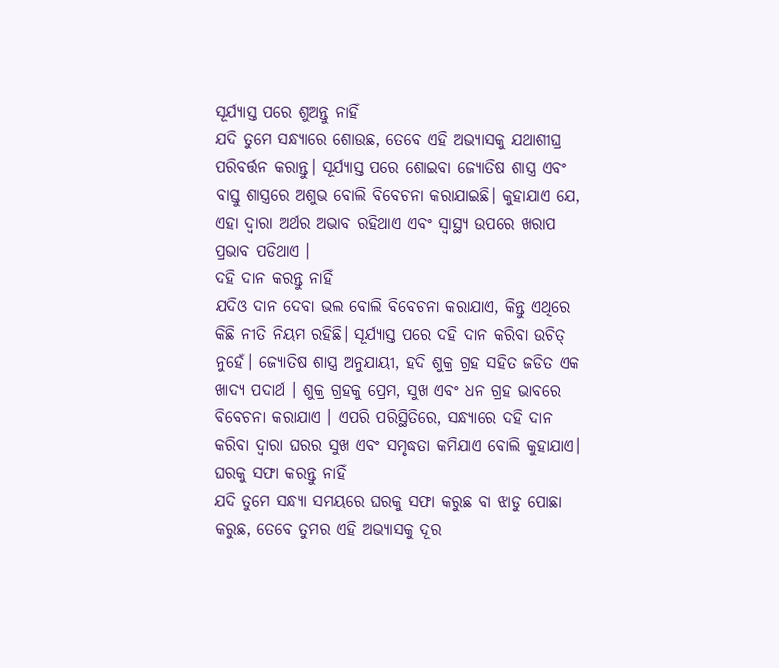ସୂର୍ଯ୍ୟାସ୍ତ ପରେ ଶୁଅନ୍ତୁ ନାହିଁ
ଯଦି ତୁମେ ସନ୍ଧ୍ୟାରେ ଶୋଉଛ, ତେବେ ଏହି ଅଭ୍ୟାସକୁ ଯଥାଶୀଘ୍ର ପରିବର୍ତ୍ତନ କରାନ୍ତୁ। ସୂର୍ଯ୍ୟାସ୍ତ ପରେ ଶୋଇବା ଜ୍ୟୋତିଷ ଶାସ୍ତ୍ର ଏବଂ ବାସ୍ତୁ ଶାସ୍ତ୍ରରେ ଅଶୁଭ ବୋଲି ବିବେଚନା କରାଯାଇଛି। କୁହାଯାଏ ଯେ, ଏହା ଦ୍ୱାରା ଅର୍ଥର ଅଭାବ ରହିଥାଏ ଏବଂ ସ୍ୱାସ୍ଥ୍ୟ ଉପରେ ଖରାପ ପ୍ରଭାବ ପଡିଥାଏ ।
ଦହି ଦାନ କରନ୍ତୁ ନାହିଁ
ଯଦିଓ ଦାନ ଦେବା ଭଲ ବୋଲି ବିବେଚନା କରାଯାଏ, କିନ୍ତୁ ଏଥିରେ କିଛି ନୀତି ନିୟମ ରହିଛି। ସୂର୍ଯ୍ୟାସ୍ତ ପରେ ଦହି ଦାନ କରିବା ଉଚିତ୍ ନୁହେଁ। ଜ୍ୟୋତିଷ ଶାସ୍ତ୍ର ଅନୁଯାୟୀ, ହଦି ଶୁକ୍ର ଗ୍ରହ ସହିତ ଜଡିତ ଏକ ଖାଦ୍ୟ ପଦାର୍ଥ । ଶୁକ୍ର ଗ୍ରହକୁ ପ୍ରେମ, ସୁଖ ଏବଂ ଧନ ଗ୍ରହ ଭାବରେ ବିବେଚନା କରାଯାଏ । ଏପରି ପରିସ୍ଥିତିରେ, ସନ୍ଧ୍ୟାରେ ଦହି ଦାନ କରିବା ଦ୍ୱାରା ଘରର ସୁଖ ଏବଂ ସମୃଦ୍ଧତା କମିଯାଏ ବୋଲି କୁହାଯାଏ।
ଘରକୁ ସଫା କରନ୍ତୁ ନାହିଁ
ଯଦି ତୁମେ ସନ୍ଧ୍ୟା ସମୟରେ ଘରକୁ ସଫା କରୁଛ ବା ଝାଡୁ ପୋଛା କରୁଛ, ତେବେ ତୁମର ଏହି ଅଭ୍ୟାସକୁ ଦୂର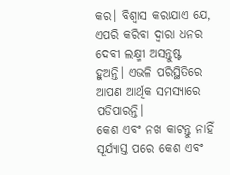କର। ବିଶ୍ୱାସ କରାଯାଏ ଯେ, ଏପରି କରିବା ଦ୍ୱାରା ଧନର ଦେବୀ ଲକ୍ଷ୍ମୀ ଅସନ୍ତୁଷ୍ଟ ହୁଅନ୍ତି। ଏଭଳି ପରିସ୍ଥିତିରେ ଆପଣ ଆର୍ଥିକ ସମସ୍ୟାରେ ପଡିପାରନ୍ତି।
କେଶ ଏବଂ ନଖ କାଟନ୍ତୁ ନାହିଁ
ସୂର୍ଯ୍ୟାସ୍ତ ପରେ କେଶ ଏବଂ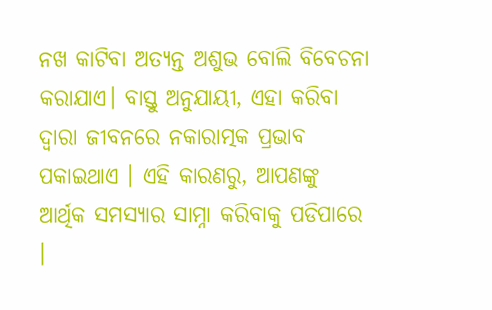ନଖ କାଟିବା ଅତ୍ୟନ୍ତ ଅଶୁଭ ବୋଲି ବିବେଚନା କରାଯାଏ। ବାସ୍ତୁ ଅନୁଯାୟୀ, ଏହା କରିବା ଦ୍ବାରା ଜୀବନରେ ନକାରାତ୍ମକ ପ୍ରଭାବ ପକାଇଥାଏ । ଏହି କାରଣରୁ, ଆପଣଙ୍କୁ ଆର୍ଥିକ ସମସ୍ୟାର ସାମ୍ନା କରିବାକୁ ପଡିପାରେ ।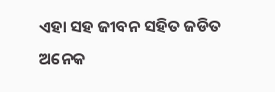ଏହା ସହ ଜୀବନ ସହିତ ଜଡିତ ଅନେକ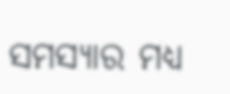ସମସ୍ୟାର ମଧ୍ୟ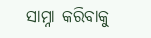ସାମ୍ନା କରିବାକୁ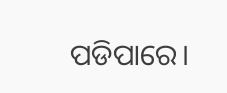ପଡିପାରେ।